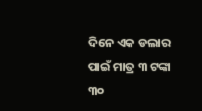ଦିନେ ଏକ ଡଲାର ପାଇଁ ମାତ୍ର ୩ ଟଙ୍କା ୩୦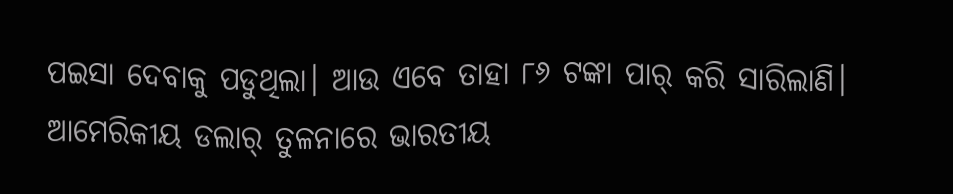ପଇସା ଦେବାକୁ ପଡୁଥିଲା। ଆଉ ଏବେ ତାହା ୮୬ ଟଙ୍କା ପାର୍ କରି ସାରିଲାଣି। ଆମେରିକୀୟ ଡଲାର୍ ତୁଳନାରେ ଭାରତୀୟ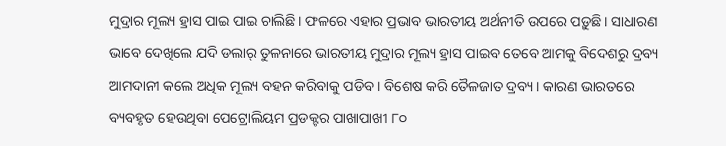ମୁଦ୍ରାର ମୂଲ୍ୟ ହ୍ରାସ ପାଇ ପାଇ ଚାଲିଛି। ଫଳରେ ଏହାର ପ୍ରଭାବ ଭାରତୀୟ ଅର୍ଥନୀତି ଉପରେ ପଡ଼ୁଛି। ସାଧାରଣ ଭାବେ ଦେଖିଲେ ଯଦି ଡଲାର୍ ତୁଳନାରେ ଭାରତୀୟ ମୁଦ୍ରାର ମୂଲ୍ୟ ହ୍ରାସ ପାଇବ ତେବେ ଆମକୁ ବିଦେଶରୁ ଦ୍ରବ୍ୟ ଆମଦାନୀ କଲେ ଅଧିକ ମୂଲ୍ୟ ବହନ କରିବାକୁ ପଡିବ। ବିଶେଷ କରି ତୈଳଜାତ ଦ୍ରବ୍ୟ। କାରଣ ଭାରତରେ ବ୍ୟବହୃତ ହେଉଥିବା ପେଟ୍ରୋଲିୟମ ପ୍ରଡକ୍ଟର ପାଖାପାଖୀ ୮୦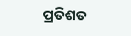ପ୍ରତିଶତ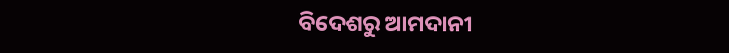ବିଦେଶରୁ ଆମଦାନୀ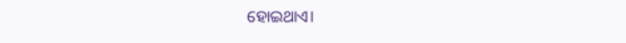ହୋଇଥାଏ।